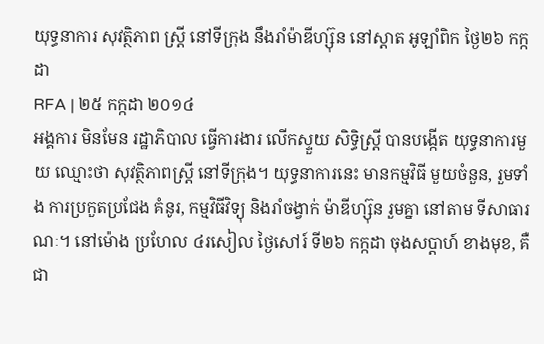យុទ្ធនាការ សុវត្ថិភាព ស្ត្រី នៅទីក្រុង នឹងរាំម៉ាឌីហ្ស៊ុន នៅស្តាត អូឡាំពិក ថ្ងៃ២៦ កក្កដា
RFA | ២៥ កក្កដា ២០១៤
អង្គការ មិនមែន រដ្ឋាភិបាល ធ្វើការងារ លើកស្ទួយ សិទ្ធិស្ត្រី បានបង្កើត យុទ្ធនាការមួយ ឈ្មោះថា សុវត្ថិភាពស្ត្រី នៅទីក្រុង។ យុទ្ធនាការនេះ មានកម្មវិធី មួយចំនួន, រួមទាំង ការប្រកួតប្រជែង គំនូរ, កម្មវិធីវិទ្យុ និងរាំចង្វាក់ ម៉ាឌីហ្ស៊ុន រួមគ្នា នៅតាម ទីសាធារណៈ។ នៅម៉ោង ប្រហែល ៤រសៀល ថ្ងៃសៅរ៍ ទី២៦ កក្កដា ចុងសប្ដាហ៍ ខាងមុខ, គឺ ជា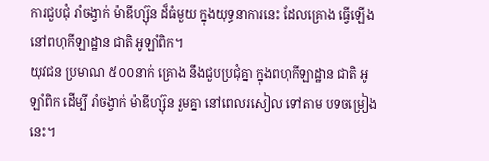ការជួបជុំ រាំចង្វាក់ ម៉ាឌីហ្ស៊ុន ដ៏ធំមួយ ក្នុងយុទ្ធនាការនេះ ដែលគ្រោង ធ្វើឡើង នៅពហុកីឡាដ្ឋាន ជាតិ អូឡាំពិក។
យុវជន ប្រមាណ ៥០០នាក់ គ្រោង នឹងជួបប្រជុំគ្នា ក្នុងពហុកីឡាដ្ឋាន ជាតិ អូឡាំពិក ដើម្បី រាំចង្វាក់ ម៉ាឌីហ្ស៊ុន រួមគ្នា នៅពេលរសៀល ទៅតាម បទចម្រៀង នេះ។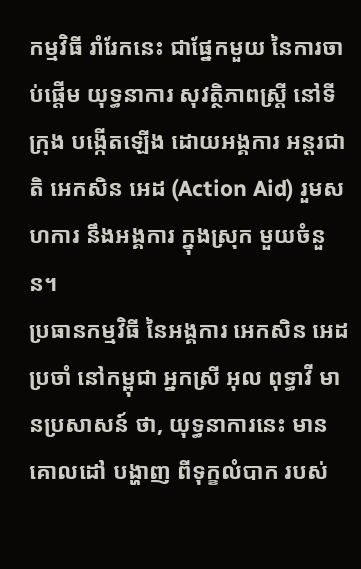កម្មវិធី រាំរែកនេះ ជាផ្នែកមួយ នៃការចាប់ផ្ដើម យុទ្ធនាការ សុវត្ថិភាពស្ត្រី នៅទីក្រុង បង្កើតឡើង ដោយអង្គការ អន្តរជាតិ អេកសិន អេដ (Action Aid) រួមសហការ នឹងអង្គការ ក្នុងស្រុក មួយចំនួន។
ប្រធានកម្មវិធី នៃអង្គការ អេកសិន អេដ ប្រចាំ នៅកម្ពុជា អ្នកស្រី អុល ពុទ្ធាវី មានប្រសាសន៍ ថា, យុទ្ធនាការនេះ មានគោលដៅ បង្ហាញ ពីទុក្ខលំបាក របស់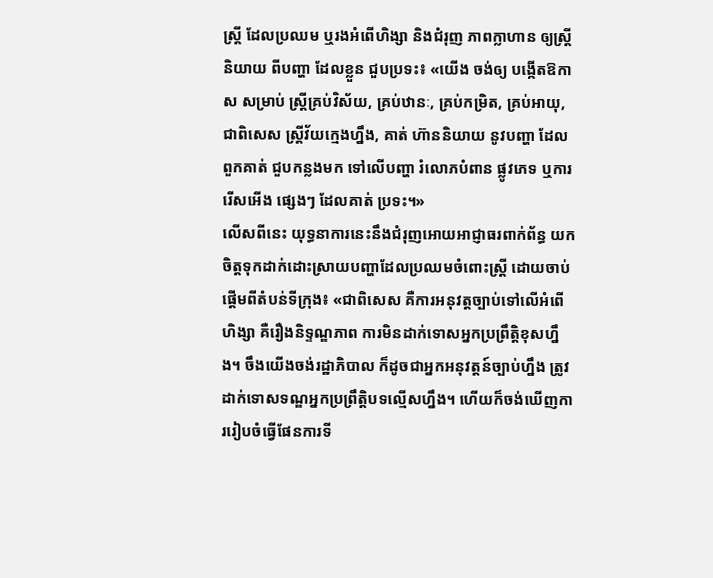ស្ត្រី ដែលប្រឈម ឬរងអំពើហិង្សា និងជំរុញ ភាពក្លាហាន ឲ្យស្ត្រី និយាយ ពីបញ្ហា ដែលខ្លួន ជួបប្រទះ៖ «យើង ចង់ឲ្យ បង្កើតឱកាស សម្រាប់ ស្ត្រីគ្រប់វិស័យ, គ្រប់ឋានៈ, គ្រប់កម្រិត, គ្រប់អាយុ, ជាពិសេស ស្ត្រីវ័យក្មេងហ្នឹង, គាត់ ហ៊ាននិយាយ នូវបញ្ហា ដែលពួកគាត់ ជួបកន្លងមក ទៅលើបញ្ហា រំលោភបំពាន ផ្លូវភេទ ឬការរើសអើង ផ្សេងៗ ដែលគាត់ ប្រទះ។»
លើសពីនេះ យុទ្ធនាការនេះនឹងជំរុញអោយអាជ្ញាធរពាក់ព័ន្ធ យកចិត្តទុកដាក់ដោះស្រាយបញ្ហាដែលប្រឈមចំពោះស្ត្រី ដោយចាប់ផ្ដើមពីតំបន់ទីក្រុង៖ «ជាពិសេស គឺការអនុវត្តច្បាប់ទៅលើអំពើហិង្សា គឺរឿងនិទ្ទណ្ឌភាព ការមិនដាក់ទោសអ្នកប្រព្រឹត្តិខុសហ្នឹង។ ចឹងយើងចង់រដ្ឋាភិបាល ក៏ដូចជាអ្នកអនុវត្តន៍ច្បាប់ហ្នឹង ត្រូវដាក់ទោសទណ្ឌអ្នកប្រព្រឹត្តិបទល្មើសហ្នឹង។ ហើយក៏ចង់ឃើញការរៀបចំធ្វើផែនការទី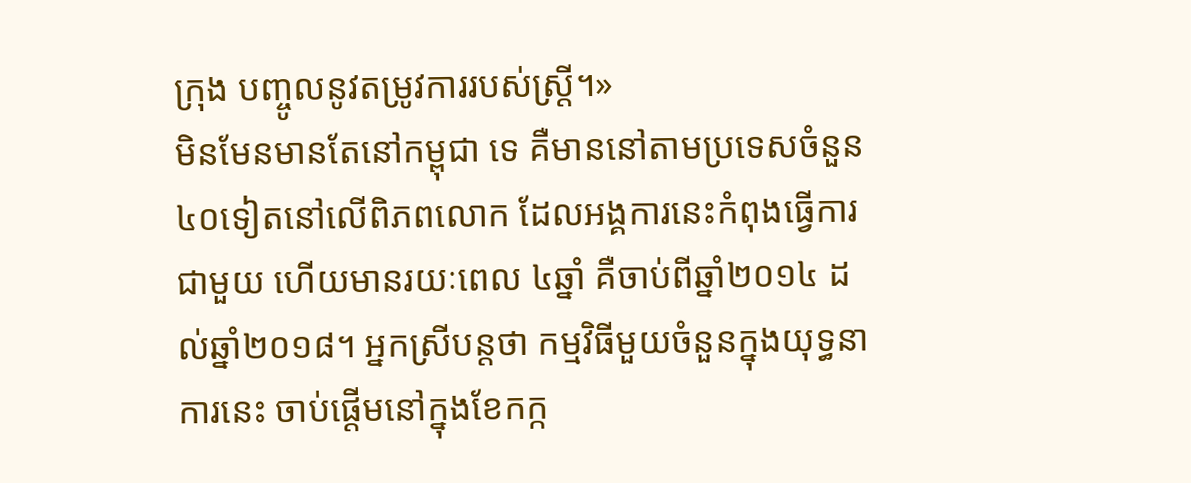ក្រុង បញ្ចូលនូវតម្រូវការរបស់ស្ត្រី។»
មិនមែនមានតែនៅកម្ពុជា ទេ គឺមាននៅតាមប្រទេសចំនួន ៤០ទៀតនៅលើពិភពលោក ដែលអង្គការនេះកំពុងធ្វើការជាមួយ ហើយមានរយៈពេល ៤ឆ្នាំ គឺចាប់ពីឆ្នាំ២០១៤ ដល់ឆ្នាំ២០១៨។ អ្នកស្រីបន្តថា កម្មវិធីមួយចំនួនក្នុងយុទ្ធនាការនេះ ចាប់ផ្ដើមនៅក្នុងខែកក្ក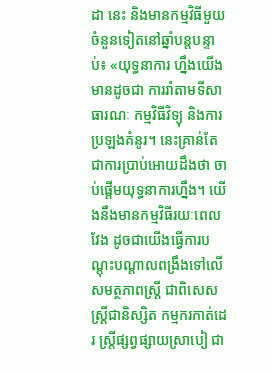ដា នេះ និងមានកម្មវិធីមួយចំនួនទៀតនៅឆ្នាំបន្តបន្ទាប់៖ «យុទ្ធនាការ ហ្នឹងយើងមានដូចជា ការរាំតាមទីសាធារណៈ កម្មវិធីវិទ្យុ និងការប្រឡងគំនូរ។ នេះគ្រាន់តែជាការប្រាប់អោយដឹងថា ចាប់ផ្ដើមយុទ្ធនាការហ្នឹង។ យើងនឹងមានកម្មវិធីរយៈពេលវែង ដូចជាយើងធ្វើការបណ្ដុះបណ្ដាលពង្រឹងទៅលើសមត្ថភាពស្ត្រី ជាពិសេសស្ត្រីជានិស្សិត កម្មករកាត់ដេរ ស្ត្រីផ្សព្វផ្សាយស្រាបៀ ជា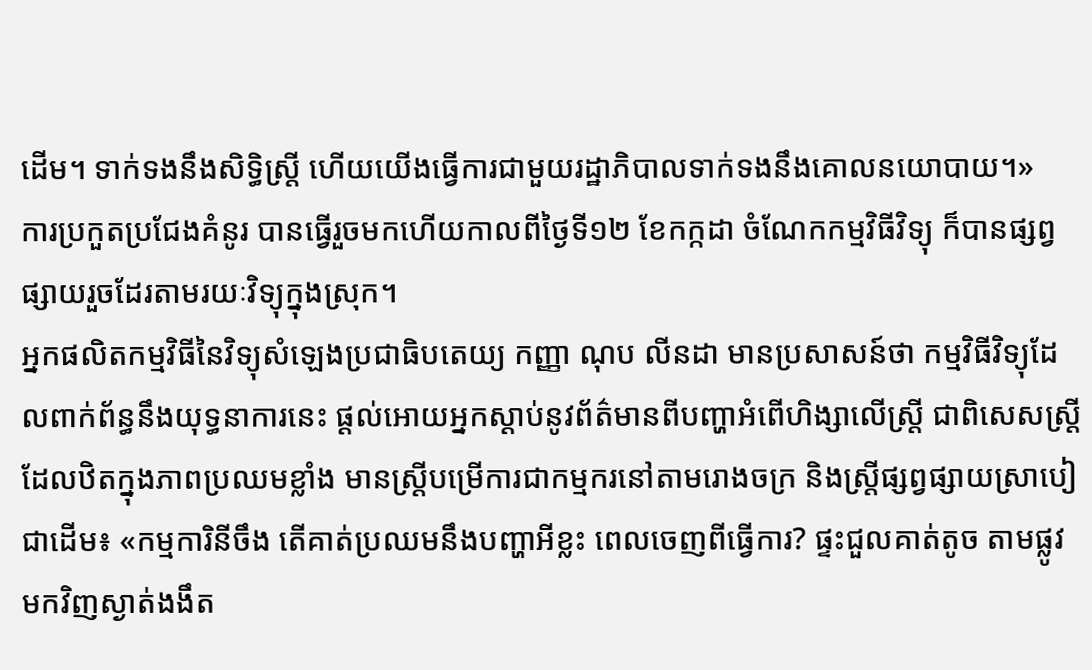ដើម។ ទាក់ទងនឹងសិទ្ធិស្ត្រី ហើយយើងធ្វើការជាមួយរដ្ឋាភិបាលទាក់ទងនឹងគោលនយោបាយ។»
ការប្រកួតប្រជែងគំនូរ បានធ្វើរួចមកហើយកាលពីថ្ងៃទី១២ ខែកក្កដា ចំណែកកម្មវិធីវិទ្យុ ក៏បានផ្សព្វផ្សាយរួចដែរតាមរយៈវិទ្យុក្នុងស្រុក។
អ្នកផលិតកម្មវិធីនៃវិទ្យុសំឡេងប្រជាធិបតេយ្យ កញ្ញា ណុប លីនដា មានប្រសាសន៍ថា កម្មវិធីវិទ្យុដែលពាក់ព័ន្ធនឹងយុទ្ធនាការនេះ ផ្ដល់អោយអ្នកស្ដាប់នូវព័ត៌មានពីបញ្ហាអំពើហិង្សាលើស្ត្រី ជាពិសេសស្ត្រីដែលឋិតក្នុងភាពប្រឈមខ្លាំង មានស្ត្រីបម្រើការជាកម្មករនៅតាមរោងចក្រ និងស្ត្រីផ្សព្វផ្សាយស្រាបៀ ជាដើម៖ «កម្មការិនីចឹង តើគាត់ប្រឈមនឹងបញ្ហាអីខ្លះ ពេលចេញពីធ្វើការ? ផ្ទះជួលគាត់តូច តាមផ្លូវមកវិញស្ងាត់ងងឹត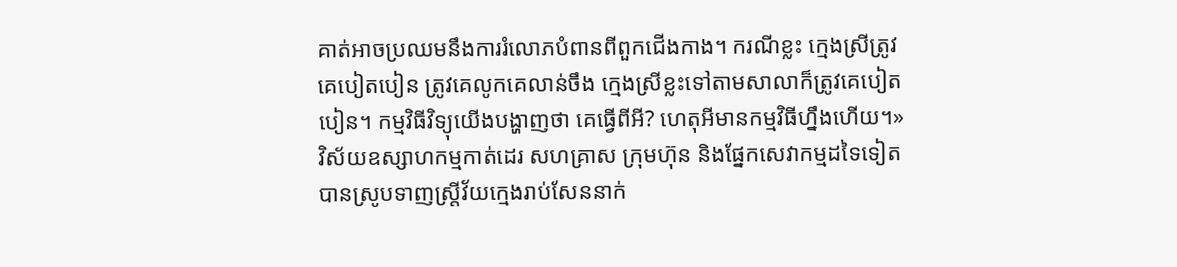គាត់អាចប្រឈមនឹងការរំលោភបំពានពីពួកជើងកាង។ ករណីខ្លះ ក្មេងស្រីត្រូវគេបៀតបៀន ត្រូវគេលូកគេលាន់ចឹង ក្មេងស្រីខ្លះទៅតាមសាលាក៏ត្រូវគេបៀតបៀន។ កម្មវិធីវិទ្យុយើងបង្ហាញថា គេធ្វើពីអី? ហេតុអីមានកម្មវិធីហ្នឹងហើយ។»
វិស័យឧស្សាហកម្មកាត់ដេរ សហគ្រាស ក្រុមហ៊ុន និងផ្នែកសេវាកម្មដទៃទៀត បានស្រូបទាញស្ត្រីវ័យក្មេងរាប់សែននាក់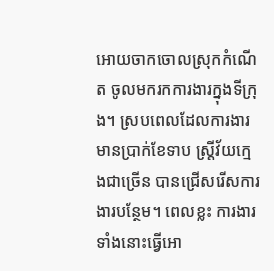អោយចាកចោលស្រុកកំណើត ចូលមករកការងារក្នុងទីក្រុង។ ស្របពេលដែលការងារមានប្រាក់ខែទាប ស្ត្រីវ័យក្មេងជាច្រើន បានជ្រើសរើសការងារបន្ថែម។ ពេលខ្លះ ការងារទាំងនោះធ្វើអោ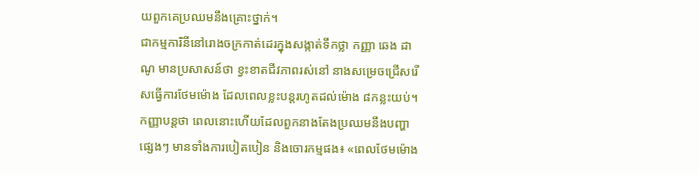យពួកគេប្រឈមនឹងគ្រោះថ្នាក់។
ជាកម្មការិនីនៅរោងចក្រកាត់ដេរក្នុងសង្កាត់ទឹកថ្លា កញ្ញា ឆេង ដាណូ មានប្រសាសន៍ថា ខ្វះខាតជីវភាពរស់នៅ នាងសម្រេចជ្រើសរើសធ្វើការថែមម៉ោង ដែលពេលខ្លះបន្តរហូតដល់ម៉ោង ៨កន្លះយប់។ កញ្ញាបន្តថា ពេលនោះហើយដែលពួកនាងតែងប្រឈមនឹងបញ្ហាផ្សេងៗ មានទាំងការបៀតបៀន និងចោរកម្មផង៖ «ពេលថែមម៉ោង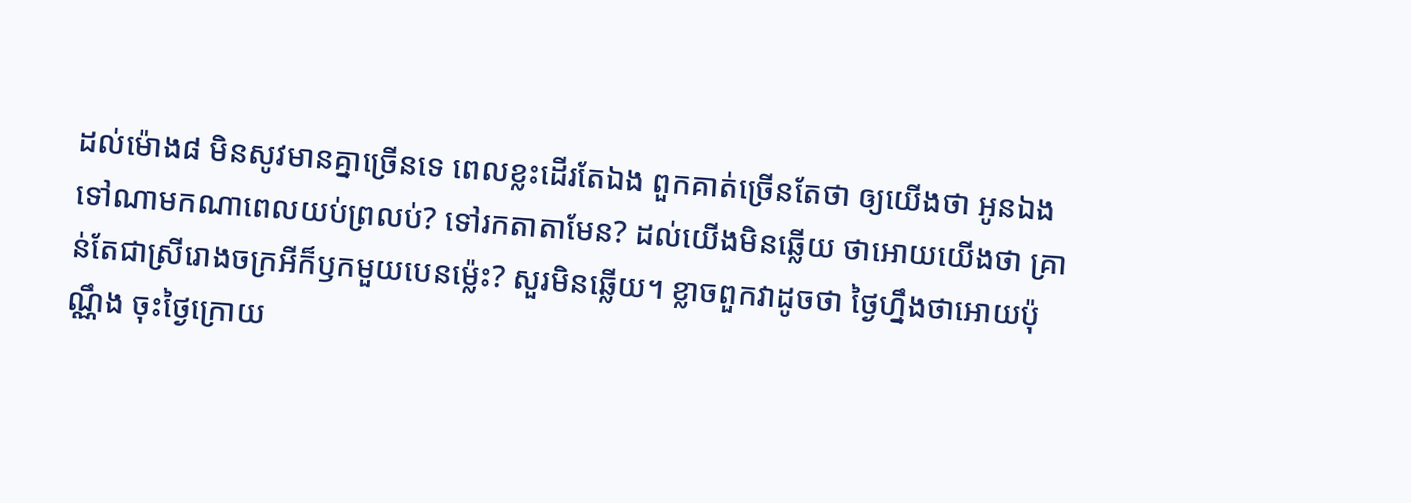ដល់ម៉ោង៨ មិនសូវមានគ្នាច្រើនទេ ពេលខ្លះដើរតែឯង ពួកគាត់ច្រើនតែថា ឲ្យយើងថា អូនឯងទៅណាមកណាពេលយប់ព្រលប់? ទៅរកតាតាមែន? ដល់យើងមិនឆ្លើយ ថាអោយយើងថា គ្រាន់តែជាស្រីរោងចក្រអីក៏ឫកមួយបេនម្ល៉េះ? សួរមិនឆ្លើយ។ ខ្លាចពួកវាដូចថា ថ្ងៃហ្នឹងថាអោយប៉ុណ្ណឹង ចុះថ្ងៃក្រោយ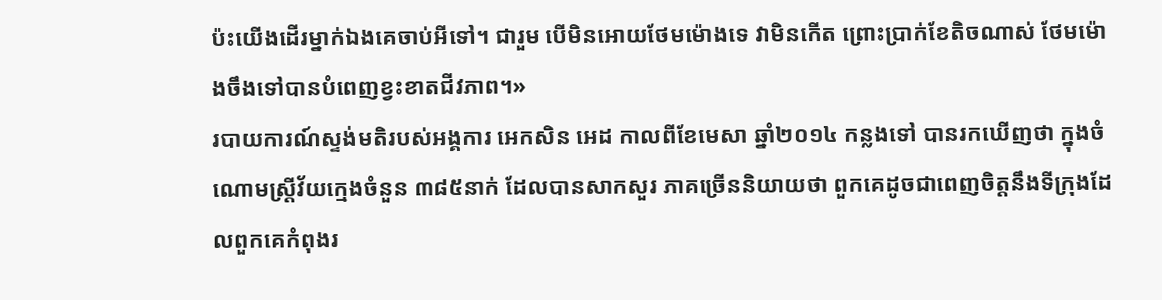ប៉ះយើងដើរម្នាក់ឯងគេចាប់អីទៅ។ ជារួម បើមិនអោយថែមម៉ោងទេ វាមិនកើត ព្រោះប្រាក់ខែតិចណាស់ ថែមម៉ោងចឹងទៅបានបំពេញខ្វះខាតជីវភាព។»
របាយការណ៍ស្ទង់មតិរបស់អង្គការ អេកសិន អេដ កាលពីខែមេសា ឆ្នាំ២០១៤ កន្លងទៅ បានរកឃើញថា ក្នុងចំណោមស្ត្រីវ័យក្មេងចំនួន ៣៨៥នាក់ ដែលបានសាកសួរ ភាគច្រើននិយាយថា ពួកគេដូចជាពេញចិត្តនឹងទីក្រុងដែលពួកគេកំពុងរ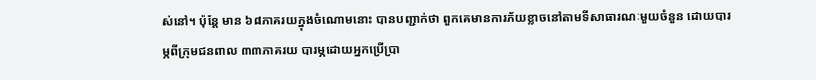ស់នៅ។ ប៉ុន្តែ មាន ៦៨ភាគរយក្នុងចំណោមនោះ បានបញ្ជាក់ថា ពួកគេមានការភ័យខ្លាចនៅតាមទីសាធារណៈមួយចំនួន ដោយបារម្ភពីក្រុមជនពាល ៣៣ភាគរយ បារម្ភដោយអ្នកប្រើប្រា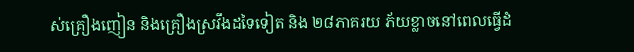ស់គ្រឿងញៀន និងគ្រឿងស្រវឹងដទៃទៀត និង ២៨ភាគរយ ភ័យខ្លាចនៅពេលធ្វើដំ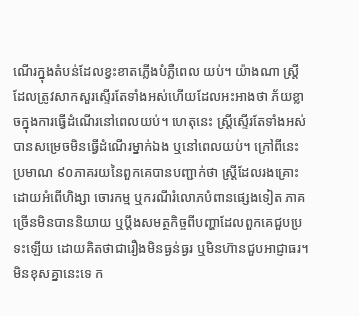ណើរក្នុងតំបន់ដែលខ្វះខាតភ្លើងបំភ្លឺពេល យប់។ យ៉ាងណា ស្ត្រីដែលត្រូវសាកសួរស្ទើរតែទាំងអស់ហើយដែលអះអាងថា ភ័យខ្លាចក្នុងការធ្វើដំណើរនៅពេលយប់។ ហេតុនេះ ស្ត្រីស្ទើរតែទាំងអស់ បានសម្រេចមិនធ្វើដំណើរម្នាក់ឯង ឬនៅពេលយប់។ ក្រៅពីនេះ ប្រមាណ ៩០ភាគរយនៃពួកគេបានបញ្ជាក់ថា ស្ត្រីដែលរងគ្រោះដោយអំពើហិង្សា ចោរកម្ម ឬករណីរំលោភបំពានផ្សេងទៀត ភាគច្រើនមិនបាននិយាយ ឬប្ដឹងសមត្ថកិច្ចពីបញ្ហាដែលពួកគេជួបប្រទះឡើយ ដោយគិតថាជារឿងមិនធ្ងន់ធ្ងរ ឬមិនហ៊ានជួបអាជ្ញាធរ។
មិនខុសគ្នានេះទេ ក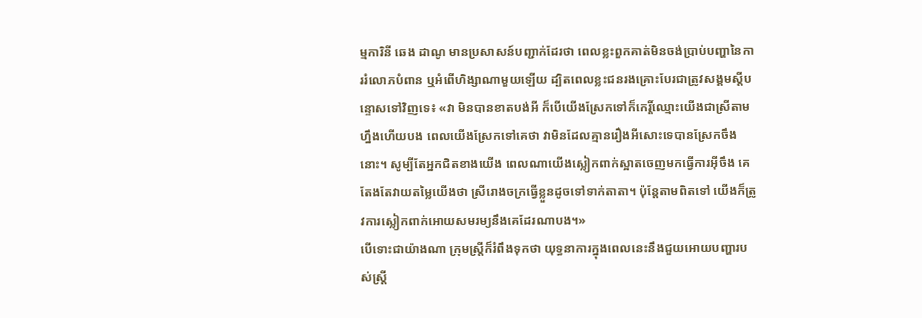ម្មការិនី ឆេង ដាណូ មានប្រសាសន៍បញ្ជាក់ដែរថា ពេលខ្លះពួកគាត់មិនចង់ប្រាប់បញ្ហានៃការរំលោភបំពាន ឬអំពើហិង្សាណាមួយឡើយ ដ្បិតពេលខ្លះជនរងគ្រោះបែរជាត្រូវសង្គមស្ដីបន្ទោសទៅវិញទេ៖ «វា មិនបានខាតបង់អី ក៏បើយើងស្រែកទៅក៏កេរ្តិ៍ឈ្មោះយើងជាស្រីតាមហ្នឹងហើយបង ពេលយើងស្រែកទៅគេថា វាមិនដែលគ្មានរឿងអីសោះទេបានស្រែកចឹងនោះ។ សូម្បីតែអ្នកជិតខាងយើង ពេលណាយើងស្លៀកពាក់ស្អាតចេញមកធ្វើការអ៊ីចឹង គេតែងតែវាយតម្លៃយើងថា ស្រីរោងចក្រធ្វើខ្លួនដូចទៅទាក់តាតា។ ប៉ុន្តែតាមពិតទៅ យើងក៏ត្រូវការស្លៀកពាក់អោយសមរម្យនឹងគេដែរណាបង។»
បើទោះជាយ៉ាងណា ក្រុមស្ត្រីក៏រំពឹងទុកថា យុទ្ធនាការក្នុងពេលនេះនឹងជួយអោយបញ្ហារបស់ស្ត្រី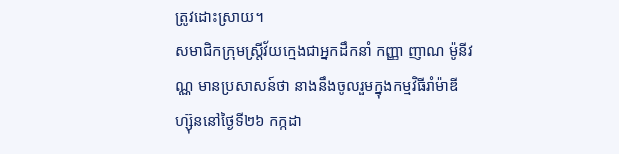ត្រូវដោះស្រាយ។
សមាជិកក្រុមស្ត្រីវ័យក្មេងជាអ្នកដឹកនាំ កញ្ញា ញាណ ម៉ូនីវណ្ណ មានប្រសាសន៍ថា នាងនឹងចូលរួមក្នុងកម្មវិធីរាំម៉ាឌីហ្ស៊ុននៅថ្ងៃទី២៦ កក្កដា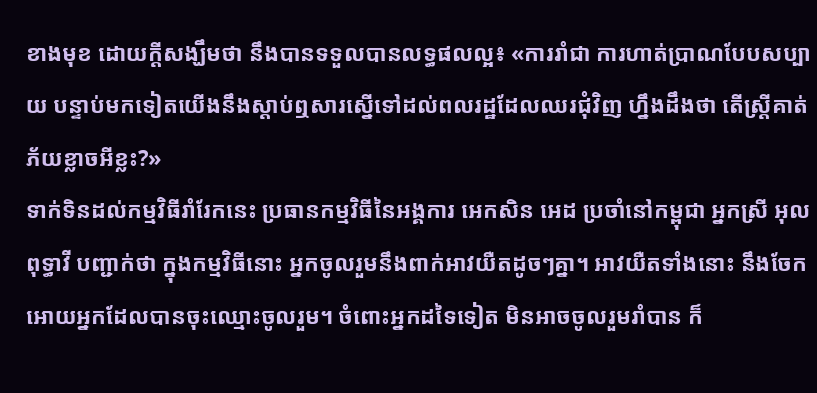ខាងមុខ ដោយក្ដីសង្ឃឹមថា នឹងបានទទួលបានលទ្ធផលល្អ៖ «ការរាំជា ការហាត់ប្រាណបែបសប្បាយ បន្ទាប់មកទៀតយើងនឹងស្តាប់ឮសារស្នើទៅដល់ពលរដ្ឋដែលឈរជុំវិញ ហ្នឹងដឹងថា តើស្ត្រីគាត់ភ័យខ្លាចអីខ្លះ?»
ទាក់ទិនដល់កម្មវិធីរាំរែកនេះ ប្រធានកម្មវិធីនៃអង្គការ អេកសិន អេដ ប្រចាំនៅកម្ពុជា អ្នកស្រី អុល ពុទ្ធាវី បញ្ជាក់ថា ក្នុងកម្មវិធីនោះ អ្នកចូលរួមនឹងពាក់អាវយឺតដូចៗគ្នា។ អាវយឺតទាំងនោះ នឹងចែកអោយអ្នកដែលបានចុះឈ្មោះចូលរួម។ ចំពោះអ្នកដទៃទៀត មិនអាចចូលរួមរាំបាន ក៏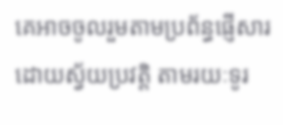គេអាចចូលរួមតាមប្រព័ន្ធផ្ញើសារដោយស្វ័យប្រវត្តិ តាមរយៈទូរ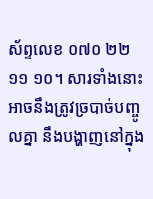ស័ព្ទលេខ ០៧០ ២២ ១១ ១០។ សារទាំងនោះ អាចនឹងត្រូវច្របាច់បញ្ចូលគ្នា នឹងបង្ហាញនៅក្នុង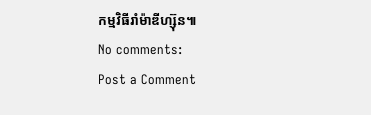កម្មវិធីរាំម៉ាឌីហ្ស៊ុន៕
No comments:
Post a Comment